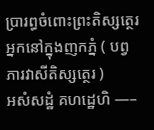ប្រារព្ធចំពោះព្រះតិស្សត្ថេរ អ្នកនៅក្នុងញកភ្នំ ( បព្វភារវាសីតិស្សត្ថេរ )
អសំសដ្ឋំ គហដ្ឋេហិ —–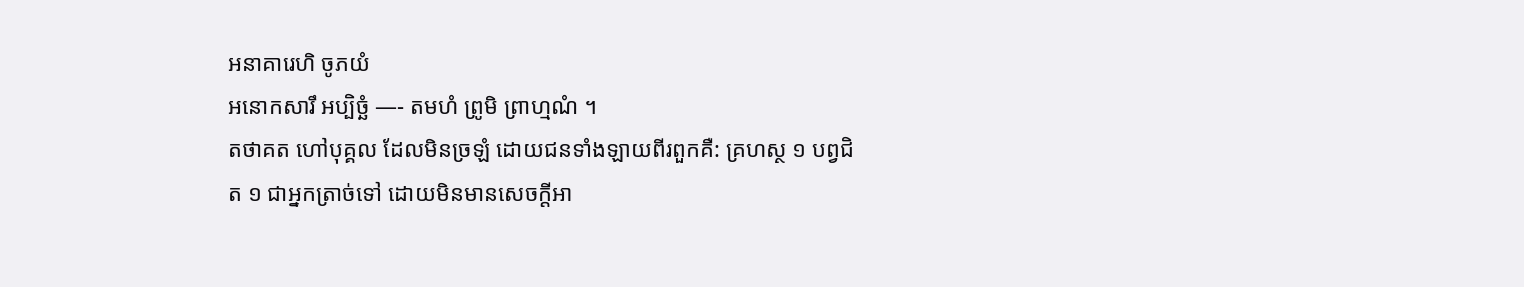អនាគារេហិ ចូភយំ
អនោកសារឹ អប្បិច្ឆំ —- តមហំ ព្រូមិ ព្រាហ្មណំ ។
តថាគត ហៅបុគ្គល ដែលមិនច្រឡំ ដោយជនទាំងឡាយពីរពួកគឺ: គ្រហស្ថ ១ បព្វជិត ១ ជាអ្នកត្រាច់ទៅ ដោយមិនមានសេចក្ដីអា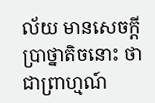ល័យ មានសេចក្ដីប្រាថ្នាតិចនោះ ថាជាព្រាហ្មណ៍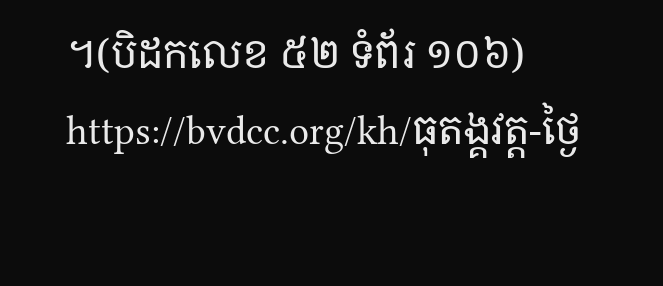។(បិដកលេខ ៥២ ទំព័រ ១០៦) https://bvdcc.org/kh/ធុតង្គវត្ត-ថ្ងៃ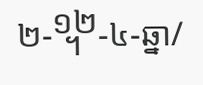២-᧬-៤-ឆ្នា/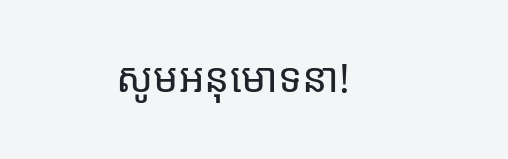សូមអនុមោទនា!